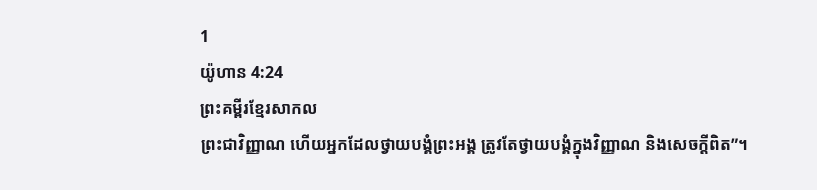1
យ៉ូហាន 4:24
ព្រះគម្ពីរខ្មែរសាកល
ព្រះជាវិញ្ញាណ ហើយអ្នកដែលថ្វាយបង្គំព្រះអង្គ ត្រូវតែថ្វាយបង្គំក្នុងវិញ្ញាណ និងសេចក្ដីពិត”។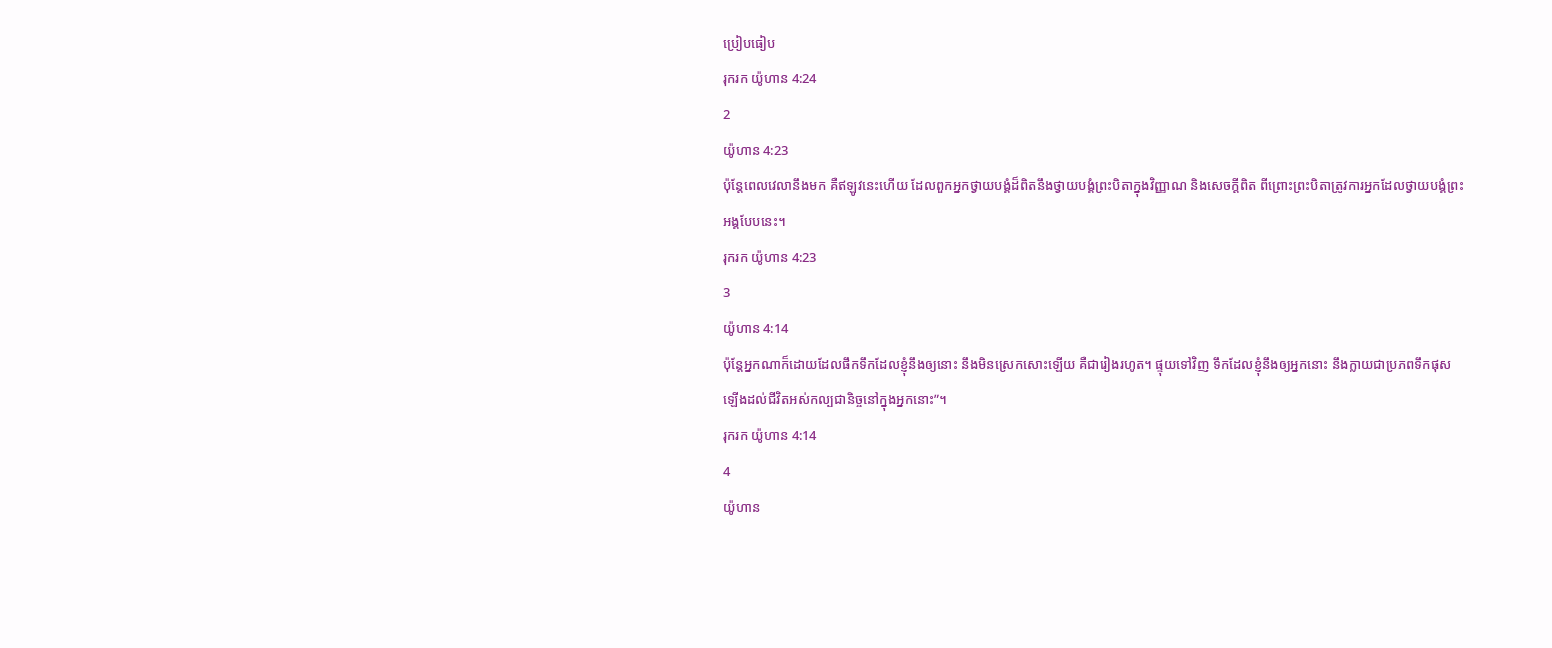ប្រៀបធៀប
រុករក យ៉ូហាន 4:24
2
យ៉ូហាន 4:23
ប៉ុន្តែពេលវេលានឹងមក គឺឥឡូវនេះហើយ ដែលពួកអ្នកថ្វាយបង្គំដ៏ពិតនឹងថ្វាយបង្គំព្រះបិតាក្នុងវិញ្ញាណ និងសេចក្ដីពិត ពីព្រោះព្រះបិតាត្រូវការអ្នកដែលថ្វាយបង្គំព្រះអង្គបែបនេះ។
រុករក យ៉ូហាន 4:23
3
យ៉ូហាន 4:14
ប៉ុន្តែអ្នកណាក៏ដោយដែលផឹកទឹកដែលខ្ញុំនឹងឲ្យនោះ នឹងមិនស្រេកសោះឡើយ គឺជារៀងរហូត។ ផ្ទុយទៅវិញ ទឹកដែលខ្ញុំនឹងឲ្យអ្នកនោះ នឹងក្លាយជាប្រភពទឹកផុសឡើងដល់ជីវិតអស់កល្បជានិច្ចនៅក្នុងអ្នកនោះ”។
រុករក យ៉ូហាន 4:14
4
យ៉ូហាន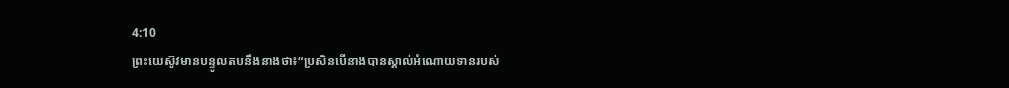4:10
ព្រះយេស៊ូវមានបន្ទូលតបនឹងនាងថា៖“ប្រសិនបើនាងបានស្គាល់អំណោយទានរបស់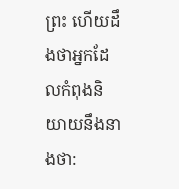ព្រះ ហើយដឹងថាអ្នកដែលកំពុងនិយាយនឹងនាងថា: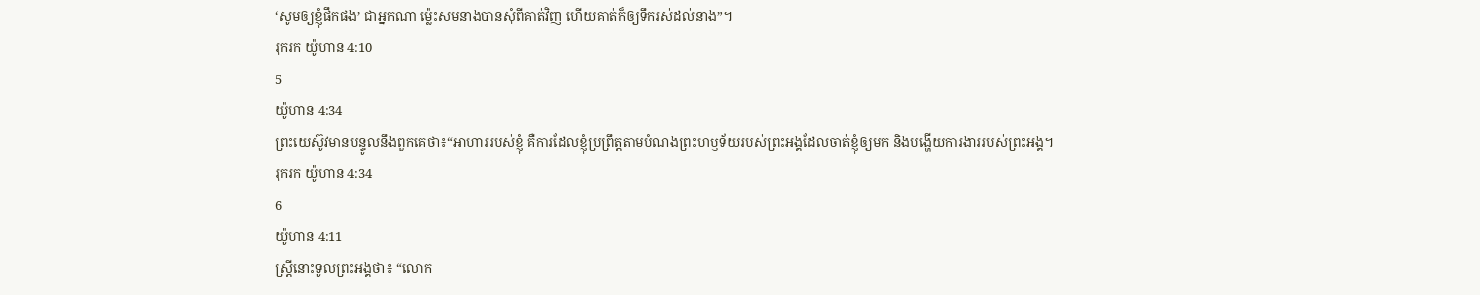‘សូមឲ្យខ្ញុំផឹកផង’ ជាអ្នកណា ម្ល៉េះសមនាងបានសុំពីគាត់វិញ ហើយគាត់ក៏ឲ្យទឹករស់ដល់នាង”។
រុករក យ៉ូហាន 4:10
5
យ៉ូហាន 4:34
ព្រះយេស៊ូវមានបន្ទូលនឹងពួកគេថា៖“អាហាររបស់ខ្ញុំ គឺការដែលខ្ញុំប្រព្រឹត្តតាមបំណងព្រះហឫទ័យរបស់ព្រះអង្គដែលចាត់ខ្ញុំឲ្យមក និងបង្ហើយការងាររបស់ព្រះអង្គ។
រុករក យ៉ូហាន 4:34
6
យ៉ូហាន 4:11
ស្ត្រីនោះទូលព្រះអង្គថា៖ “លោក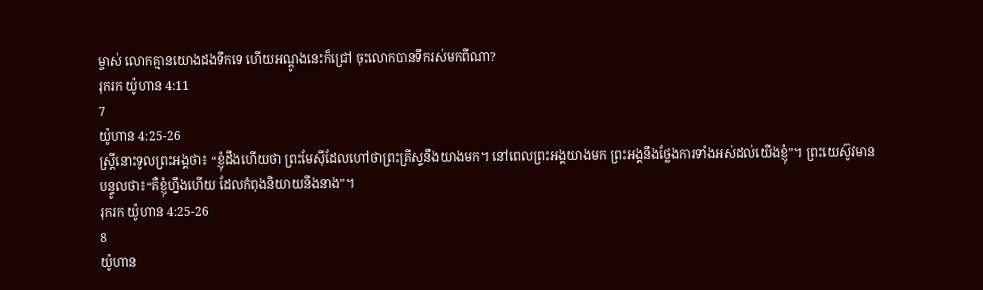ម្ចាស់ លោកគ្មានយោងដងទឹកទេ ហើយអណ្ដូងនេះក៏ជ្រៅ ចុះលោកបានទឹករស់មកពីណា?
រុករក យ៉ូហាន 4:11
7
យ៉ូហាន 4:25-26
ស្ត្រីនោះទូលព្រះអង្គថា៖ “ខ្ញុំដឹងហើយថា ព្រះមែស៊ីដែលហៅថាព្រះគ្រីស្ទនឹងយាងមក។ នៅពេលព្រះអង្គយាងមក ព្រះអង្គនឹងថ្លែងការទាំងអស់ដល់យើងខ្ញុំ”។ ព្រះយេស៊ូវមានបន្ទូលថា៖“គឺខ្ញុំហ្នឹងហើយ ដែលកំពុងនិយាយនឹងនាង”។
រុករក យ៉ូហាន 4:25-26
8
យ៉ូហាន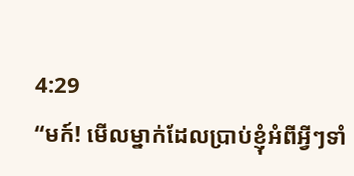4:29
“មក៍! មើលម្នាក់ដែលប្រាប់ខ្ញុំអំពីអ្វីៗទាំ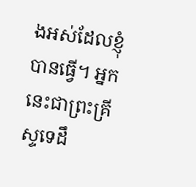ងអស់ដែលខ្ញុំបានធ្វើ។ អ្នកនេះជាព្រះគ្រីស្ទទេដឹ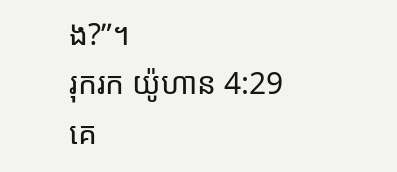ង?”។
រុករក យ៉ូហាន 4:29
គេ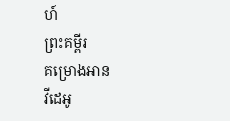ហ៍
ព្រះគម្ពីរ
គម្រោងអាន
វីដេអូ